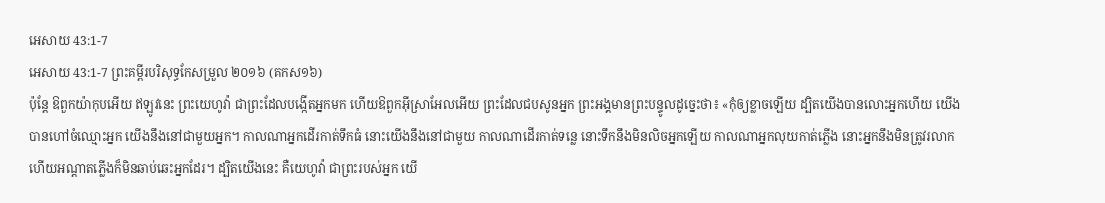អេសាយ 43:1-7
អេសាយ 43:1-7 ព្រះគម្ពីរបរិសុទ្ធកែសម្រួល ២០១៦ (គកស១៦)
ប៉ុន្តែ ឱពួកយ៉ាកុបអើយ ឥឡូវនេះ ព្រះយេហូវ៉ា ជាព្រះដែលបង្កើតអ្នកមក ហើយឱពួកអ៊ីស្រាអែលអើយ ព្រះដែលជបសូនអ្នក ព្រះអង្គមានព្រះបន្ទូលដូច្នេះថា៖ «កុំឲ្យខ្លាចឡើយ ដ្បិតយើងបានលោះអ្នកហើយ យើងបានហៅចំឈ្មោះអ្នក យើងនឹងនៅជាមួយអ្នក។ កាលណាអ្នកដើរកាត់ទឹកធំ នោះយើងនឹងនៅជាមួយ កាលណាដើរកាត់ទន្លេ នោះទឹកនឹងមិនលិចអ្នកឡើយ កាលណាអ្នកលុយកាត់ភ្លើង នោះអ្នកនឹងមិនត្រូវរលាក ហើយអណ្ដាតភ្លើងក៏មិនឆាប់ឆេះអ្នកដែរ។ ដ្បិតយើងនេះ គឺយេហូវ៉ា ជាព្រះរបស់អ្នក យើ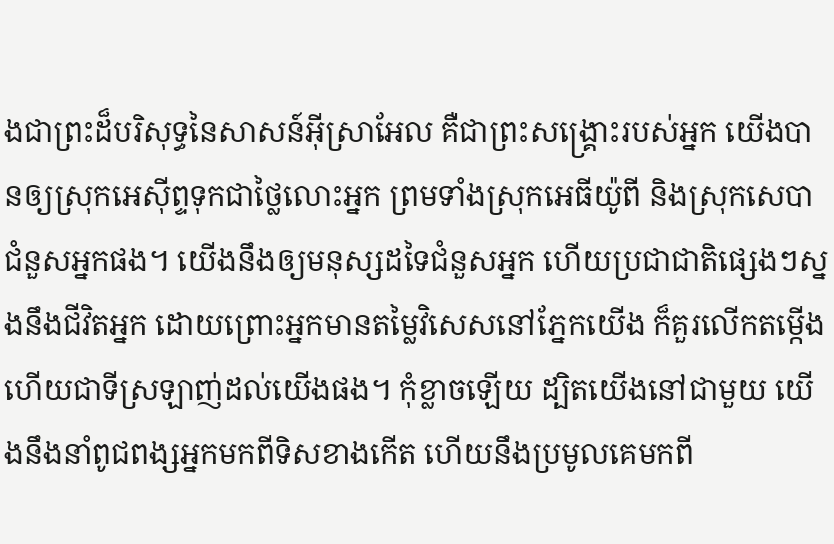ងជាព្រះដ៏បរិសុទ្ធនៃសាសន៍អ៊ីស្រាអែល គឺជាព្រះសង្គ្រោះរបស់អ្នក យើងបានឲ្យស្រុកអេស៊ីព្ទទុកជាថ្លៃលោះអ្នក ព្រមទាំងស្រុកអេធីយ៉ូពី និងស្រុកសេបា ជំនួសអ្នកផង។ យើងនឹងឲ្យមនុស្សដទៃជំនួសអ្នក ហើយប្រជាជាតិផ្សេងៗស្នងនឹងជីវិតអ្នក ដោយព្រោះអ្នកមានតម្លៃវិសេសនៅភ្នែកយើង ក៏គួរលើកតម្កើង ហើយជាទីស្រឡាញ់ដល់យើងផង។ កុំខ្លាចឡើយ ដ្បិតយើងនៅជាមួយ យើងនឹងនាំពូជពង្សអ្នកមកពីទិសខាងកើត ហើយនឹងប្រមូលគេមកពី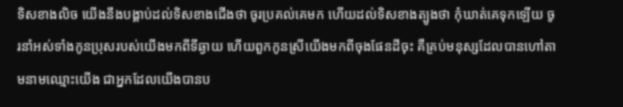ទិសខាងលិច យើងនឹងបង្គាប់ដល់ទិសខាងជើងថា ចូរប្រគល់គេមក ហើយដល់ទិសខាងត្បូងថា កុំឃាត់គេទុកឡើយ ចូរនាំអស់ទាំងកូនប្រុសរបស់យើងមកពីទីឆ្ងាយ ហើយពួកកូនស្រីយើងមកពីចុងផែនដីចុះ គឺគ្រប់មនុស្សដែលបានហៅតាមនាមឈ្មោះយើង ជាអ្នកដែលយើងបានប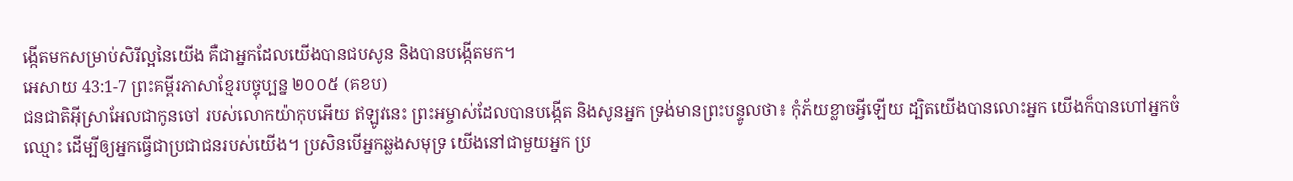ង្កើតមកសម្រាប់សិរីល្អនៃយើង គឺជាអ្នកដែលយើងបានជបសូន និងបានបង្កើតមក។
អេសាយ 43:1-7 ព្រះគម្ពីរភាសាខ្មែរបច្ចុប្បន្ន ២០០៥ (គខប)
ជនជាតិអ៊ីស្រាអែលជាកូនចៅ របស់លោកយ៉ាកុបអើយ ឥឡូវនេះ ព្រះអម្ចាស់ដែលបានបង្កើត និងសូនអ្នក ទ្រង់មានព្រះបន្ទូលថា៖ កុំភ័យខ្លាចអ្វីឡើយ ដ្បិតយើងបានលោះអ្នក យើងក៏បានហៅអ្នកចំឈ្មោះ ដើម្បីឲ្យអ្នកធ្វើជាប្រជាជនរបស់យើង។ ប្រសិនបើអ្នកឆ្លងសមុទ្រ យើងនៅជាមួយអ្នក ប្រ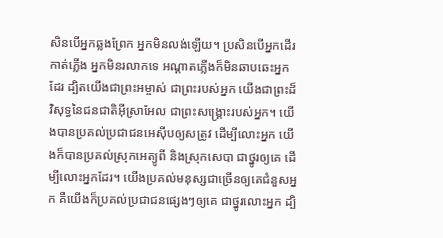សិនបើអ្នកឆ្លងព្រែក អ្នកមិនលង់ឡើយ។ ប្រសិនបើអ្នកដើរកាត់ភ្លើង អ្នកមិនរលាកទេ អណ្ដាតភ្លើងក៏មិនឆាបឆេះអ្នកដែរ ដ្បិតយើងជាព្រះអម្ចាស់ ជាព្រះរបស់អ្នក យើងជាព្រះដ៏វិសុទ្ធនៃជនជាតិអ៊ីស្រាអែល ជាព្រះសង្គ្រោះរបស់អ្នក។ យើងបានប្រគល់ប្រជាជនអេស៊ីបឲ្យសត្រូវ ដើម្បីលោះអ្នក យើងក៏បានប្រគល់ស្រុកអេត្យូពី និងស្រុកសេបា ជាថ្នូរឲ្យគេ ដើម្បីលោះអ្នកដែរ។ យើងប្រគល់មនុស្សជាច្រើនឲ្យគេជំនួសអ្នក គឺយើងក៏ប្រគល់ប្រជាជនផ្សេងៗឲ្យគេ ជាថ្នូរលោះអ្នក ដ្បិ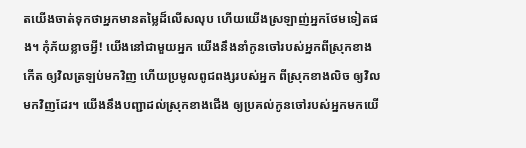តយើងចាត់ទុកថាអ្នកមានតម្លៃដ៏លើសលុប ហើយយើងស្រឡាញ់អ្នកថែមទៀតផង។ កុំភ័យខ្លាចអ្វី! យើងនៅជាមួយអ្នក យើងនឹងនាំកូនចៅរបស់អ្នកពីស្រុកខាងកើត ឲ្យវិលត្រឡប់មកវិញ ហើយប្រមូលពូជពង្សរបស់អ្នក ពីស្រុកខាងលិច ឲ្យវិលមកវិញដែរ។ យើងនឹងបញ្ជាដល់ស្រុកខាងជើង ឲ្យប្រគល់កូនចៅរបស់អ្នកមកយើ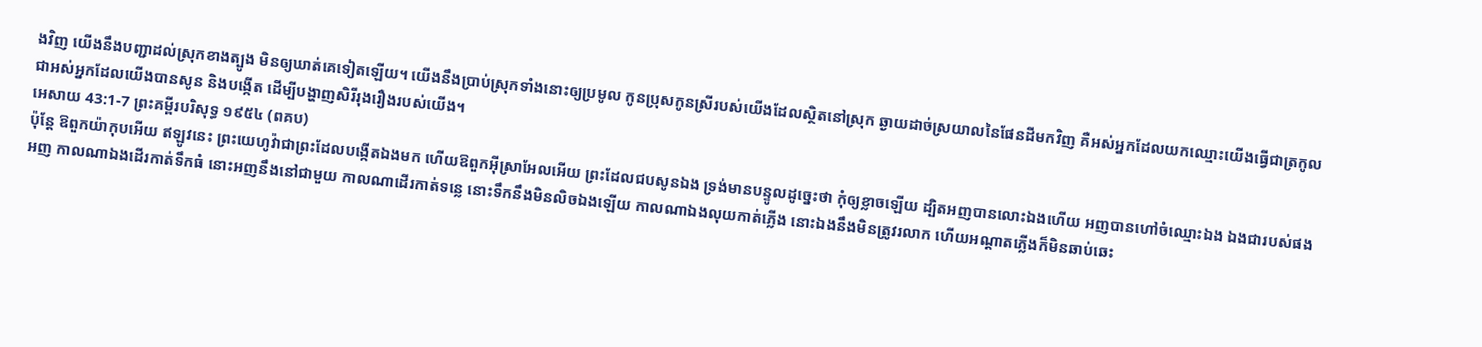ងវិញ យើងនឹងបញ្ជាដល់ស្រុកខាងត្បូង មិនឲ្យឃាត់គេទៀតឡើយ។ យើងនឹងប្រាប់ស្រុកទាំងនោះឲ្យប្រមូល កូនប្រុសកូនស្រីរបស់យើងដែលស្ថិតនៅស្រុក ឆ្ងាយដាច់ស្រយាលនៃផែនដីមកវិញ គឺអស់អ្នកដែលយកឈ្មោះយើងធ្វើជាត្រកូល ជាអស់អ្នកដែលយើងបានសូន និងបង្កើត ដើម្បីបង្ហាញសិរីរុងរឿងរបស់យើង។
អេសាយ 43:1-7 ព្រះគម្ពីរបរិសុទ្ធ ១៩៥៤ (ពគប)
ប៉ុន្តែ ឱពួកយ៉ាកុបអើយ ឥឡូវនេះ ព្រះយេហូវ៉ាជាព្រះដែលបង្កើតឯងមក ហើយឱពួកអ៊ីស្រាអែលអើយ ព្រះដែលជបសូនឯង ទ្រង់មានបន្ទូលដូច្នេះថា កុំឲ្យខ្លាចឡើយ ដ្បិតអញបានលោះឯងហើយ អញបានហៅចំឈ្មោះឯង ឯងជារបស់ផងអញ កាលណាឯងដើរកាត់ទឹកធំ នោះអញនឹងនៅជាមួយ កាលណាដើរកាត់ទន្លេ នោះទឹកនឹងមិនលិចឯងឡើយ កាលណាឯងលុយកាត់ភ្លើង នោះឯងនឹងមិនត្រូវរលាក ហើយអណ្តាតភ្លើងក៏មិនឆាប់ឆេះ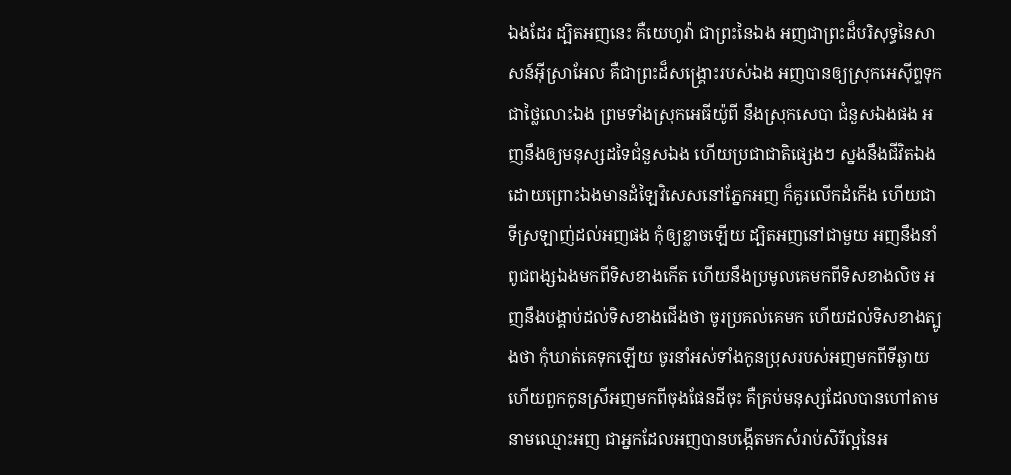ឯងដែរ ដ្បិតអញនេះ គឺយេហូវ៉ា ជាព្រះនៃឯង អញជាព្រះដ៏បរិសុទ្ធនៃសាសន៍អ៊ីស្រាអែល គឺជាព្រះដ៏សង្គ្រោះរបស់ឯង អញបានឲ្យស្រុកអេស៊ីព្ទទុកជាថ្លៃលោះឯង ព្រមទាំងស្រុកអេធីយ៉ូពី នឹងស្រុកសេបា ជំនួសឯងផង អញនឹងឲ្យមនុស្សដទៃជំនួសឯង ហើយប្រជាជាតិផ្សេងៗ ស្នងនឹងជីវិតឯង ដោយព្រោះឯងមានដំឡៃវិសេសនៅភ្នែកអញ ក៏គួរលើកដំកើង ហើយជាទីស្រឡាញ់ដល់អញផង កុំឲ្យខ្លាចឡើយ ដ្បិតអញនៅជាមួយ អញនឹងនាំពូជពង្សឯងមកពីទិសខាងកើត ហើយនឹងប្រមូលគេមកពីទិសខាងលិច អញនឹងបង្គាប់ដល់ទិសខាងជើងថា ចូរប្រគល់គេមក ហើយដល់ទិសខាងត្បូងថា កុំឃាត់គេទុកឡើយ ចូរនាំអស់ទាំងកូនប្រុសរបស់អញមកពីទីឆ្ងាយ ហើយពួកកូនស្រីអញមកពីចុងផែនដីចុះ គឺគ្រប់មនុស្សដែលបានហៅតាមនាមឈ្មោះអញ ជាអ្នកដែលអញបានបង្កើតមកសំរាប់សិរីល្អនៃអ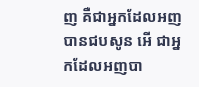ញ គឺជាអ្នកដែលអញបានជបសូន អើ ជាអ្នកដែលអញបា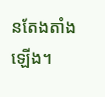នតែងតាំងឡើង។